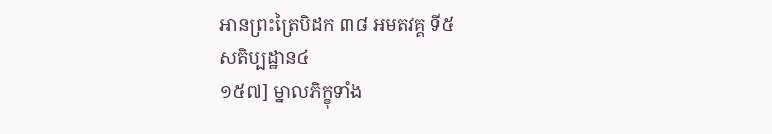អានព្រះត្រៃបិដក ៣៨ អមតវគ្គ ទី៥
សតិប្បដ្ឋាន៤
១៥៧] ម្នាលភិក្ខុទាំង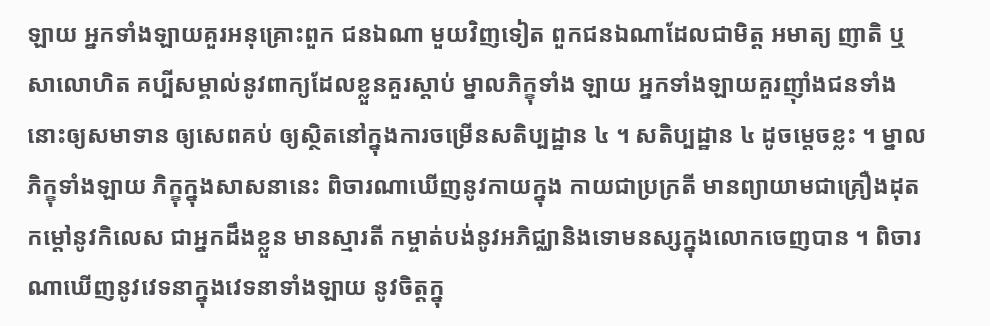ឡាយ អ្នកទាំងឡាយគួរអនុគ្រោះពួក ជនឯណា មួយវិញទៀត ពួកជនឯណាដែលជាមិត្ត អមាត្យ ញាតិ ឬសាលោហិត គប្បីសម្គាល់នូវពាក្យដែលខ្លួនគួរស្តាប់ ម្នាលភិក្ខុទាំង ឡាយ អ្នកទាំងឡាយគួរញ៉ាំងជនទាំងនោះឲ្យសមាទាន ឲ្យសេពគប់ ឲ្យស្ថិតនៅក្នុងការចម្រើនសតិប្បដ្ឋាន ៤ ។ សតិប្បដ្ឋាន ៤ ដូចម្តេចខ្លះ ។ ម្នាលភិក្ខុទាំងឡាយ ភិក្ខុក្នុងសាសនានេះ ពិចារណាឃើញនូវកាយក្នុង កាយជាប្រក្រតី មានព្យាយាមជាគ្រឿងដុតកម្ដៅនូវកិលេស ជាអ្នកដឹងខ្លួន មានស្មារតី កម្ចាត់បង់នូវអភិជ្ឈានិងទោមនស្សក្នុងលោកចេញបាន ។ ពិចារណាឃើញនូវវេទនាក្នុងវេទនាទាំងឡាយ នូវចិត្តក្នុ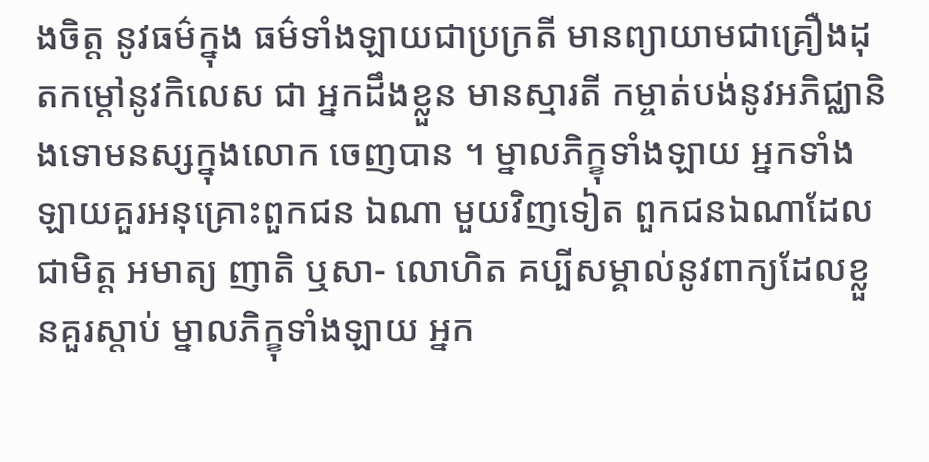ងចិត្ត នូវធម៌ក្នុង ធម៌ទាំងឡាយជាប្រក្រតី មានព្យាយាមជាគ្រឿងដុតកម្ដៅនូវកិលេស ជា អ្នកដឹងខ្លួន មានស្មារតី កម្ចាត់បង់នូវអភិជ្ឈានិងទោមនស្សក្នុងលោក ចេញបាន ។ ម្នាលភិក្ខុទាំងឡាយ អ្នកទាំងឡាយគួរអនុគ្រោះពួកជន ឯណា មួយវិញទៀត ពួកជនឯណាដែលជាមិត្ត អមាត្យ ញាតិ ឬសា- លោហិត គប្បីសម្គាល់នូវពាក្យដែលខ្លួនគួរស្តាប់ ម្នាលភិក្ខុទាំងឡាយ អ្នក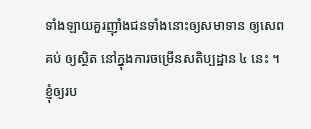ទាំងឡាយគួរញ៉ាំងជនទាំងនោះឲ្យសមាទាន ឲ្យសេពគប់ ឲ្យស្ថិត នៅក្នុងការចម្រើនសតិប្បដ្ឋាន ៤ នេះ ។
ខ្ញុំឲ្យរប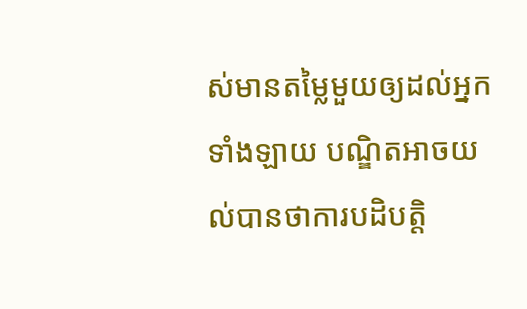ស់មានតម្លៃមួយឲ្យដល់អ្នកទាំងឡាយ បណ្ឌិតអាចយល់បានថាការបដិបត្តិ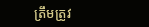ត្រឹមត្រូវ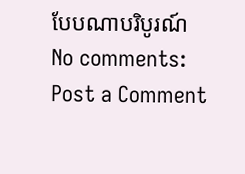បែបណាបរិបូរណ៍
No comments:
Post a Comment